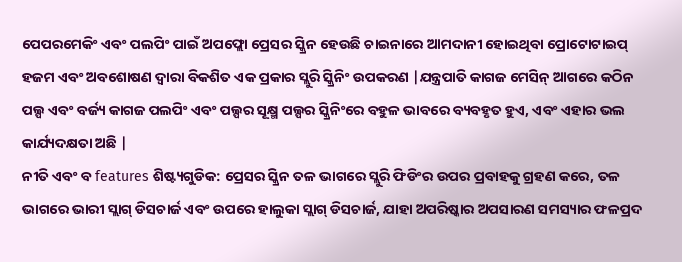ପେପରମେକିଂ ଏବଂ ପଲପିଂ ପାଇଁ ଅପଫ୍ଲୋ ପ୍ରେସର ସ୍କ୍ରିନ ହେଉଛି ଚାଇନାରେ ଆମଦାନୀ ହୋଇଥିବା ପ୍ରୋଟୋଟାଇପ୍ ହଜମ ଏବଂ ଅବଶୋଷଣ ଦ୍ୱାରା ବିକଶିତ ଏକ ପ୍ରକାର ସ୍ଲୁରି ସ୍କ୍ରିନିଂ ଉପକରଣ |ଯନ୍ତ୍ରପାତି କାଗଜ ମେସିନ୍ ଆଗରେ କଠିନ ପଲ୍ପ ଏବଂ ବର୍ଜ୍ୟ କାଗଜ ପଲପିଂ ଏବଂ ପଲ୍ପର ସୂକ୍ଷ୍ମ ପଲ୍ପର ସ୍କ୍ରିନିଂରେ ବହୁଳ ଭାବରେ ବ୍ୟବହୃତ ହୁଏ, ଏବଂ ଏହାର ଭଲ କାର୍ଯ୍ୟଦକ୍ଷତା ଅଛି |
ନୀତି ଏବଂ ବ features ଶିଷ୍ଟ୍ୟଗୁଡିକ: ପ୍ରେସର ସ୍କ୍ରିନ ତଳ ଭାଗରେ ସ୍ଲୁରି ଫିଡିଂର ଉପର ପ୍ରବାହକୁ ଗ୍ରହଣ କରେ, ତଳ ଭାଗରେ ଭାରୀ ସ୍ଲାଗ୍ ଡିସଚାର୍ଜ ଏବଂ ଉପରେ ହାଲୁକା ସ୍ଲାଗ୍ ଡିସଚାର୍ଜ, ଯାହା ଅପରିଷ୍କାର ଅପସାରଣ ସମସ୍ୟାର ଫଳପ୍ରଦ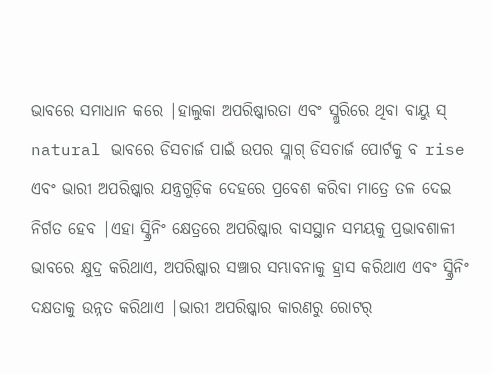ଭାବରେ ସମାଧାନ କରେ |ହାଲୁକା ଅପରିଷ୍କାରତା ଏବଂ ସ୍ଲୁରିରେ ଥିବା ବାୟୁ ସ୍ natural ଭାବରେ ଡିସଚାର୍ଜ ପାଇଁ ଉପର ସ୍ଲାଗ୍ ଡିସଚାର୍ଜ ପୋର୍ଟକୁ ବ rise ଏବଂ ଭାରୀ ଅପରିଷ୍କାର ଯନ୍ତ୍ରଗୁଡ଼ିକ ଦେହରେ ପ୍ରବେଶ କରିବା ମାତ୍ରେ ତଳ ଦେଇ ନିର୍ଗତ ହେବ |ଏହା ସ୍କ୍ରିନିଂ କ୍ଷେତ୍ରରେ ଅପରିଷ୍କାର ବାସସ୍ଥାନ ସମୟକୁ ପ୍ରଭାବଶାଳୀ ଭାବରେ କ୍ଷୁଦ୍ର କରିଥାଏ, ଅପରିଷ୍କାର ସଞ୍ଚାର ସମ୍ଭାବନାକୁ ହ୍ରାସ କରିଥାଏ ଏବଂ ସ୍କ୍ରିନିଂ ଦକ୍ଷତାକୁ ଉନ୍ନତ କରିଥାଏ |ଭାରୀ ଅପରିଷ୍କାର କାରଣରୁ ରୋଟର୍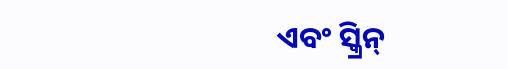ଏବଂ ସ୍କ୍ରିନ୍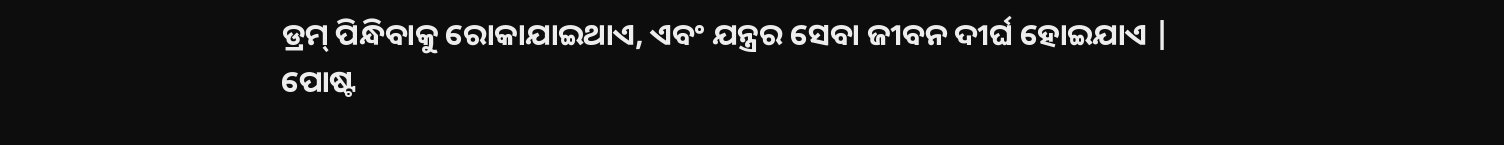ଡ୍ରମ୍ ପିନ୍ଧିବାକୁ ରୋକାଯାଇଥାଏ, ଏବଂ ଯନ୍ତ୍ରର ସେବା ଜୀବନ ଦୀର୍ଘ ହୋଇଯାଏ |
ପୋଷ୍ଟ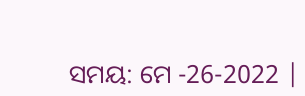ସମୟ: ମେ -26-2022 |